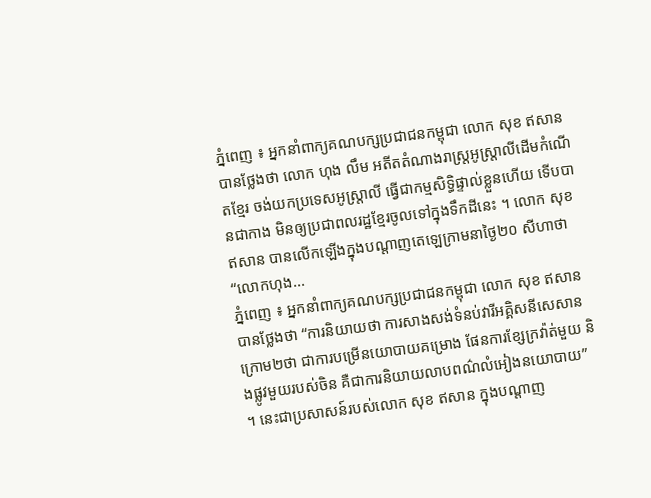ភ្នំពេញ ៖ អ្នកនាំពាក្យគណបក្សប្រជាជនកម្ពុជា លោក សុខ ឥសាន បានថ្លែងថា លោក ហុង លឹម អតីតតំណាងរាស្ត្រអូស្ត្រាលីដើមកំណើតខ្មែរ ចង់យកប្រទេសអូស្ត្រាលី ធ្វើជាកម្មសិទ្ធិផ្ទាល់ខ្លួនហើយ ទើបបានជាកាង មិនឲ្យប្រជាពលរដ្ឋខ្មែរចូលទៅក្នុងទឹកដីនេះ ។ លោក សុខ ឥសាន បានលើកឡើងក្នុងបណ្តាញតេឡេក្រាមនាថ្ងៃ២០ សីហាថា “លោកហុង...
ភ្នំពេញ ៖ អ្នកនាំពាក្យគណបក្សប្រជាជនកម្ពុជា លោក សុខ ឥសាន បានថ្លែងថា “ការនិយាយថា ការសាងសង់ទំនប់វារីអគ្គិសនីសេសានក្រោម២ថា ជាការបម្រើនយោបាយគម្រោង ផែនការខ្សែក្រវ៉ាត់មួយ និងផ្លូវមួយរបស់ចិន គឺជាការនិយាយលាបពណ៌លំអៀងនយោបាយ” ។ នេះជាប្រសាសន៍របស់លោក សុខ ឥសាន ក្នុងបណ្តាញ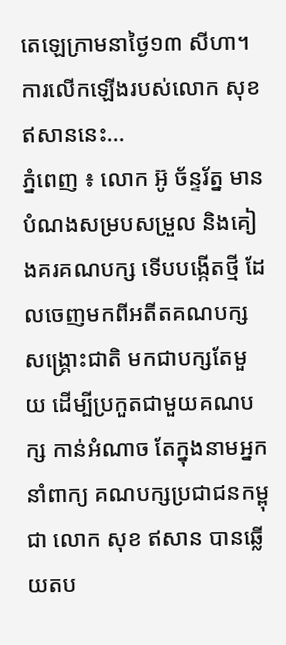តេឡេក្រាមនាថ្ងៃ១៣ សីហា។ ការលើកឡើងរបស់លោក សុខ ឥសាននេះ...
ភ្នំពេញ ៖ លោក អ៊ូ ច័ន្ទរ័ត្ន មានបំណងសម្របសម្រួល និងគៀងគរគណបក្ស ទើបបង្កើតថ្មី ដែលចេញមកពីអតីតគណបក្ស សង្រ្គោះជាតិ មកជាបក្សតែមួយ ដើម្បីប្រកួតជាមួយគណបក្ស កាន់អំណាច តែក្នុងនាមអ្នកនាំពាក្យ គណបក្សប្រជាជនកម្ពុជា លោក សុខ ឥសាន បានឆ្លើយតប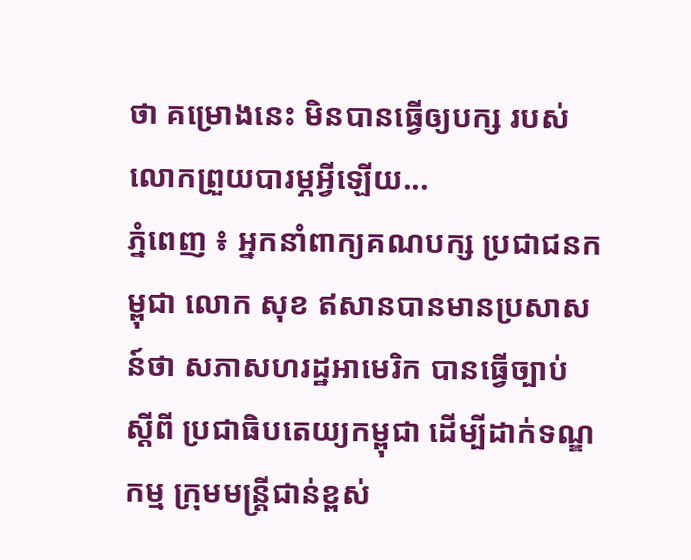ថា គម្រោងនេះ មិនបានធ្វើឲ្យបក្ស របស់លោកព្រួយបារម្ភអ្វីឡើយ...
ភ្នំពេញ ៖ អ្នកនាំពាក្យគណបក្ស ប្រជាជនកម្ពុជា លោក សុខ ឥសានបានមានប្រសាសន៍ថា សភាសហរដ្ឋអាមេរិក បានធ្វើច្បាប់ ស្តីពី ប្រជាធិបតេយ្យកម្ពុជា ដើម្បីដាក់ទណ្ឌកម្ម ក្រុមមន្រ្តីជាន់ខ្ពស់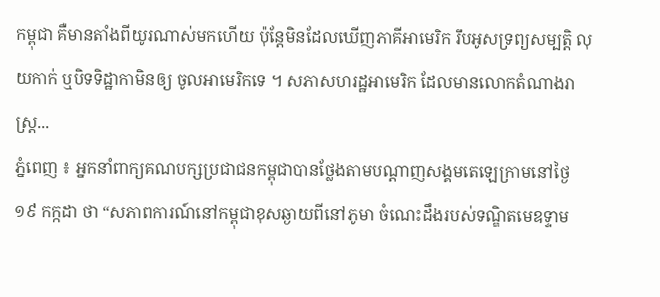កម្ពុជា គឺមានតាំងពីយូរណាស់មកហើយ ប៉ុន្តែមិនដែលឃើញភាគីអាមេរិក រឹបអូសទ្រព្យសម្បត្តិ លុយកាក់ ឬបិទទិដ្ឋាកាមិនឲ្យ ចូលអាមេរិកទេ ។ សភាសហរដ្ឋអាមេរិក ដែលមានលោកតំណាងរាស្ត្រ...
ភ្នំពេញ ៖ អ្នកនាំពាក្យគណបក្សប្រជាជនកម្ពុជាបានថ្លែងតាមបណ្តាញសង្គមតេឡេក្រាមនៅថ្ងៃ១៩ កក្កដា ថា “សភាពការណ៍នៅកម្ពុជាខុសឆ្ងាយពីនៅភូមា ចំណេះដឹងរបស់ទណ្ឌិតមេឧទ្ទាម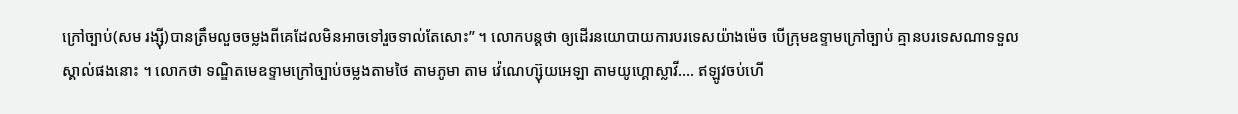ក្រៅច្បាប់(សម រង្ស៊ី)បានត្រឹមលួចចម្លងពីគេដែលមិនអាចទៅរួចទាល់តែសោះ” ។ លោកបន្តថា ឲ្យដើរនយោបាយការបរទេសយ៉ាងម៉េច បើក្រុមឧទ្ទាមក្រៅច្បាប់ គ្មានបរទេសណាទទួលស្គាល់ផងនោះ ។ លោកថា ទណ្ឌិតមេឧទ្ទាមក្រៅច្បាប់ចម្លងតាមថៃ តាមភូមា តាម វ៉េណេហ្ស៊ុយអេឡា តាមយូហ្គោស្លាវី…. ឥឡូវចប់ហើ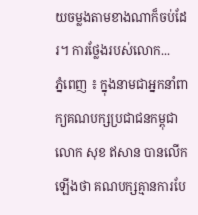យចម្លងតាមខាងណាក៏ចប់ដែរ។ ការថ្លែងរបស់លោក...
ភ្នំពេញ ៖ ក្នុងនាមជាអ្នកនាំពាក្យគណបក្សប្រជាជនកម្ពុជាលោក សុខ ឥសាន បានលើកឡើងថា គណបក្សគ្មានការបែ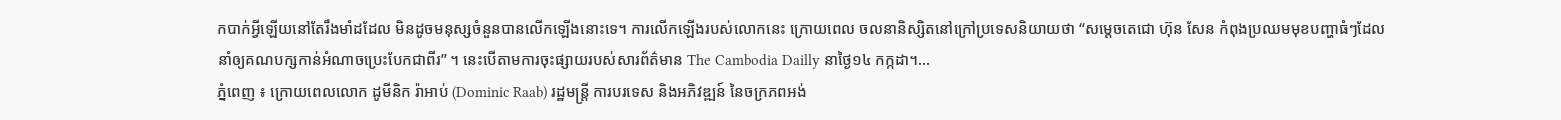កបាក់អ្វីឡើយនៅតែរឹងមាំដដែល មិនដូចមនុស្សចំនួនបានលើកឡើងនោះទេ។ ការលើកឡើងរបស់លោកនេះ ក្រោយពេល ចលនានិស្សិតនៅក្រៅប្រទេសនិយាយថា “សម្តេចតេជោ ហ៊ុន សែន កំពុងប្រឈមមុខបញ្ហាធំៗដែលនាំឲ្យគណបក្សកាន់អំណាចប្រេះបែកជាពីរ” ។ នេះបើតាមការចុះផ្សាយរបស់សារព័ត៌មាន The Cambodia Dailly នាថ្ងៃ១៤ កក្កដា។...
ភ្នំពេញ ៖ ក្រោយពេលលោក ដូមីនិក រ៉ាអាប់ (Dominic Raab) រដ្ឋមន្រ្តី ការបរទេស និងអភិវឌ្ឍន៍ នៃចក្រភពអង់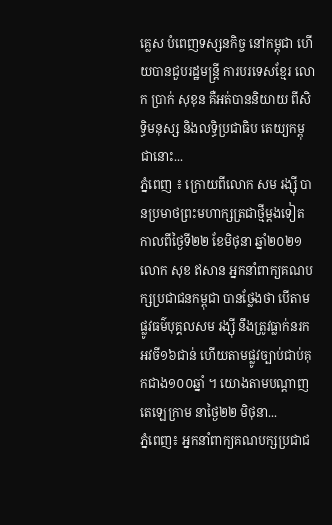គ្លេស បំពេញទស្សនកិច្ច នៅកម្ពុជា ហើយបានជួបរដ្ឋមន្រ្តី ការបរទេសខ្មែរ លោក ប្រាក់ សុខុន គឺអត់បាននិយាយ ពីសិទ្ធិមនុស្ស និងលទ្ធិប្រជាធិប តេយ្យកម្ពុជានោះ...
ភ្នំពេញ ៖ ក្រោយពីលោក សម រង្ស៊ី បានប្រមាថព្រះមហាក្សត្រជាថ្មីម្តងទៀត កាលពីថ្ងៃទី២២ ខែមិថុនា ឆ្នាំ២០២១ លោក សុខ ឥសាន អ្នកនាំពាក្យគណបក្សប្រជាជនកម្ពុជា បានថ្លែងថា បើតាមផ្លូវធម៌បុគ្គលសម រង្ស៊ី នឹងត្រូវធ្លាក់នរកអវចី១៦ជាន់ ហើយតាមផ្លូវច្បាប់ជាប់គុកជាង១០០ឆ្នាំ ។ យោងតាមបណ្តាញតេឡេក្រាម នាថ្ងៃ២២ មិថុនា...
ភ្នំពេញ៖ អ្នកនាំពាក្យគណបក្សប្រជាជ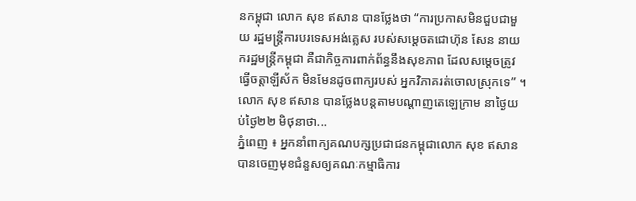នកម្ពុជា លោក សុខ ឥសាន បានថ្លែងថា “ការប្រកាសមិនជួបជាមួយ រដ្ឋមន្ត្រីការបរទេសអង់គ្លេស របស់សម្តេចតជោហ៊ុន សែន នាយករដ្ឋមន្រ្តីកម្ពុជា គឺជាកិច្ចការពាក់ព័ន្ធនឹងសុខភាព ដែលសម្តេចត្រូវធ្វើចត្តាឡីស័ក មិនមែនដូចពាក្យរបស់ អ្នកវិភាគរត់ចោលស្រុកទេ” ។ លោក សុខ ឥសាន បានថ្លែងបន្តតាមបណ្តាញតេឡេក្រាម នាថ្ងៃយប់ថ្ងៃ២២ មិថុនាថា...
ភ្នំពេញ ៖ អ្នកនាំពាក្យគណបក្សប្រជាជនកម្ពុជាលោក សុខ ឥសាន បានចេញមុខជំនួសឲ្យគណៈកម្មាធិការ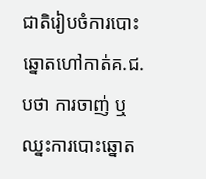ជាតិរៀបចំការបោះឆ្នោតហៅកាត់គ.ជ.បថា ការចាញ់ ឬឈ្នះការបោះឆ្នោត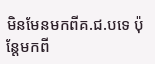មិនមែនមកពីគ.ជ.បទេ ប៉ុន្តែមកពី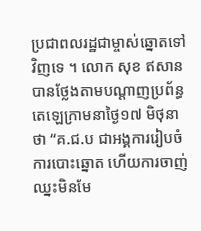ប្រជាពលរដ្ឋជាម្ចាស់ឆ្នោតទៅវិញទេ ។ លោក សុខ ឥសាន បានថ្លែងតាមបណ្តាញប្រព័ន្ធតេឡេក្រាមនាថ្ងៃ១៧ មិថុនា ថា “គ.ជ.ប ជាអង្គការរៀបចំការបោះឆ្នោត ហើយការចាញ់ឈ្នះមិនមែ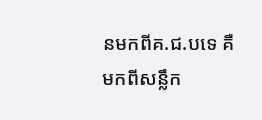នមកពីគ.ជ.បទេ គឺមកពីសន្លឹក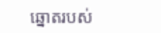ឆ្នោតរបស់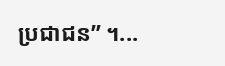ប្រជាជន” ។...